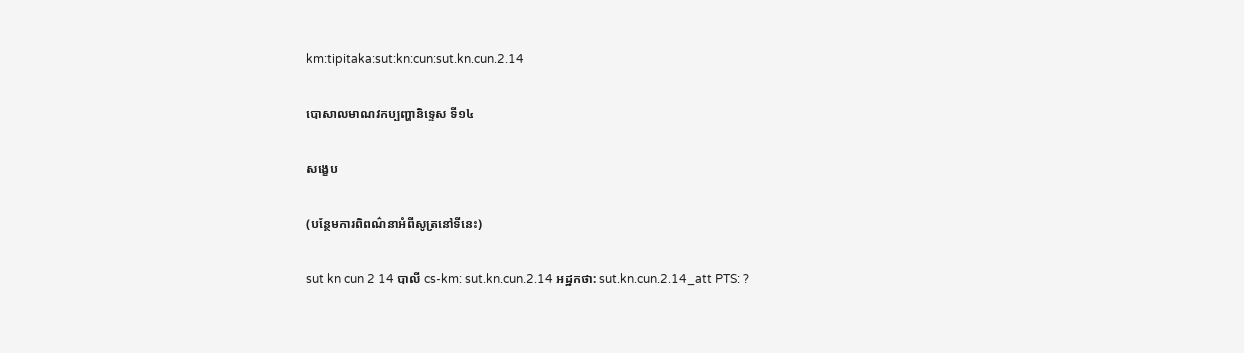km:tipitaka:sut:kn:cun:sut.kn.cun.2.14

បោសាលមាណវកប្បញ្ហានិទេ្ទស ទី១៤

សង្ខេប

(បន្ថែមការពិពណ៌នាអំពីសូត្រនៅទីនេះ)

sut kn cun 2 14 បាលី cs-km: sut.kn.cun.2.14 អដ្ឋកថា: sut.kn.cun.2.14_att PTS: ?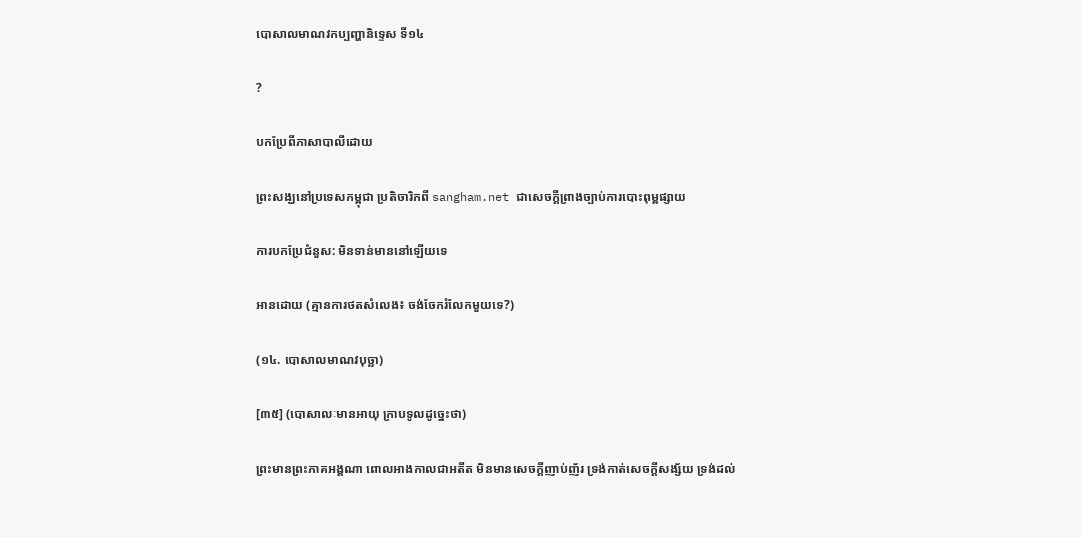បោសាលមាណវកប្បញ្ហានិទេ្ទស ទី១៤

?

បកប្រែពីភាសាបាលីដោយ

ព្រះសង្ឃនៅប្រទេសកម្ពុជា ប្រតិចារិកពី sangham.net ជាសេចក្តីព្រាងច្បាប់ការបោះពុម្ពផ្សាយ

ការបកប្រែជំនួស: មិនទាន់មាននៅឡើយទេ

អានដោយ (គ្មានការថតសំលេង៖ ចង់ចែករំលែកមួយទេ?)

(១៤. បោសាលមាណវបុច្ឆា)

[៣៥] (បោសាលៈមានអាយុ ក្រាបទូលដូច្នេះថា)

ព្រះមានព្រះភាគអង្គណា ពោលអាងកាលជាអតីត មិនមានសេចក្តីញាប់ញ័រ ទ្រង់កាត់សេចក្តីសង្ស័យ ទ្រង់ដល់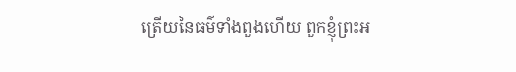ត្រើយនៃធម៌ទាំងពួងហើយ ពួកខ្ញុំព្រះអ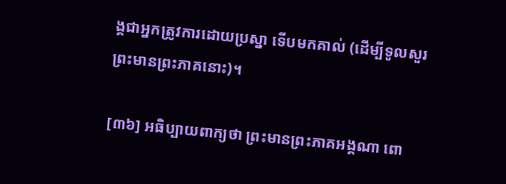ង្គជាអ្នកត្រូវការដោយប្រស្នា ទើបមកគាល់ (ដើម្បីទូលសួរព្រះមានព្រះភាគនោះ)។

[៣៦] អធិប្បាយពាក្យថា ព្រះមានព្រះភាគអង្គណា ពោ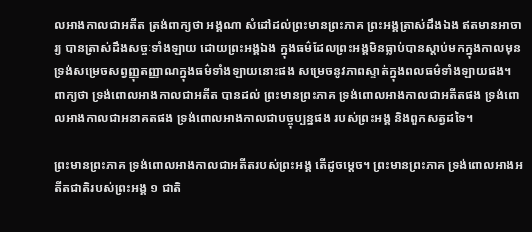លអាងកាលជាអតីត ត្រង់ពាក្យថា អង្គណា សំដៅដល់ព្រះមានព្រះភាគ ព្រះអង្គត្រាស់ដឹងឯង ឥតមានអាចារ្យ បានត្រាស់ដឹងសច្ចៈទាំងឡាយ ដោយព្រះអង្គឯង ក្នុងធម៌ដែលព្រះអង្គមិនធ្លាប់បានស្ដាប់មកក្នុងកាលមុន ទ្រង់សម្រេចសព្វញ្ញុតញ្ញាណក្នុងធម៌ទាំងឡាយនោះផង សម្រេចនូវភាពស្ទាត់ក្នុងពលធម៌ទាំងឡាយផង។ ពាក្យថា ទ្រង់ពោលអាងកាលជាអតីត បានដល់ ព្រះមានព្រះភាគ ទ្រង់ពោលអាងកាលជាអតីតផង ទ្រង់ពោលអាងកាលជាអនាគតផង ទ្រង់ពោលអាងកាលជាបច្ចុប្បន្នផង របស់ព្រះអង្គ និងពួកសត្វដទៃ។

ព្រះមានព្រះភាគ ទ្រង់ពោលអាងកាលជាអតីតរបស់ព្រះអង្គ តើដូចម្ដេច។ ព្រះមានព្រះភាគ ទ្រង់ពោលអាងអតីតជាតិរបស់ព្រះអង្គ ១ ជាតិ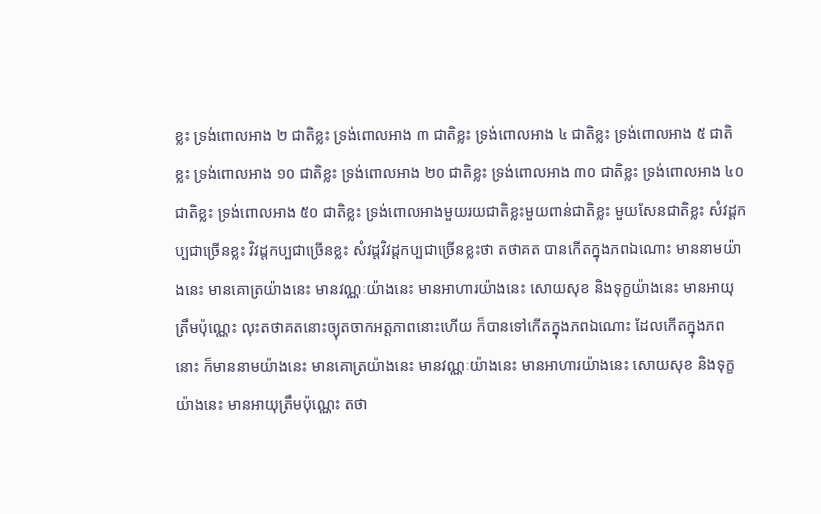ខ្លះ ទ្រង់ពោលអាង ២ ជាតិខ្លះ ទ្រង់ពោលអាង ៣ ជាតិខ្លះ ទ្រង់ពោលអាង ៤ ជាតិខ្លះ ទ្រង់ពោលអាង ៥ ជាតិខ្លះ ទ្រង់ពោលអាង ១០ ជាតិខ្លះ ទ្រង់ពោលអាង ២០ ជាតិខ្លះ ទ្រង់ពោលអាង ៣០ ជាតិខ្លះ ទ្រង់ពោលអាង ៤០ ជាតិខ្លះ ទ្រង់ពោលអាង ៥០ ជាតិខ្លះ ទ្រង់ពោលអាងមួយរយជាតិខ្លះមួយពាន់ជាតិខ្លះ មួយសែនជាតិខ្លះ សំវដ្ដកប្បជាច្រើនខ្លះ វិវដ្ដកប្បជាច្រើនខ្លះ សំវដ្ដវិវដ្ដកប្បជាច្រើនខ្លះថា តថាគត បានកើតក្នុងភពឯណោះ មាននាមយ៉ាងនេះ មានគោត្រយ៉ាងនេះ មានវណ្ណៈយ៉ាងនេះ មានអាហារយ៉ាងនេះ សោយសុខ និងទុក្ខយ៉ាងនេះ មានអាយុត្រឹមប៉ុណ្ណេះ លុះតថាគតនោះច្យុតចាកអត្តភាពនោះហើយ ក៏បានទៅកើតក្នុងភពឯណោះ ដែលកើតក្នុងភពនោះ ក៏មាននាមយ៉ាងនេះ មានគោត្រយ៉ាងនេះ មានវណ្ណៈយ៉ាងនេះ មានអាហារយ៉ាងនេះ សោយសុខ និងទុក្ខយ៉ាងនេះ មានអាយុត្រឹមប៉ុណ្ណេះ តថា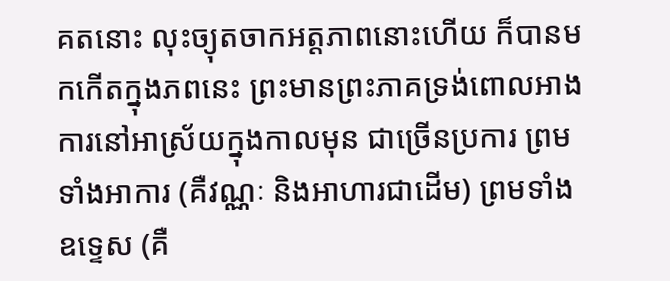គតនោះ លុះច្យុតចាកអត្តភាពនោះហើយ ក៏បានមកកើតក្នុងភពនេះ ព្រះមានព្រះភាគទ្រង់ពោលអាងការនៅអាស្រ័យក្នុងកាលមុន ជាច្រើនប្រការ ព្រមទាំងអាការ (គឺវណ្ណៈ និងអាហារជាដើម) ព្រមទាំងឧទ្ទេស (គឺ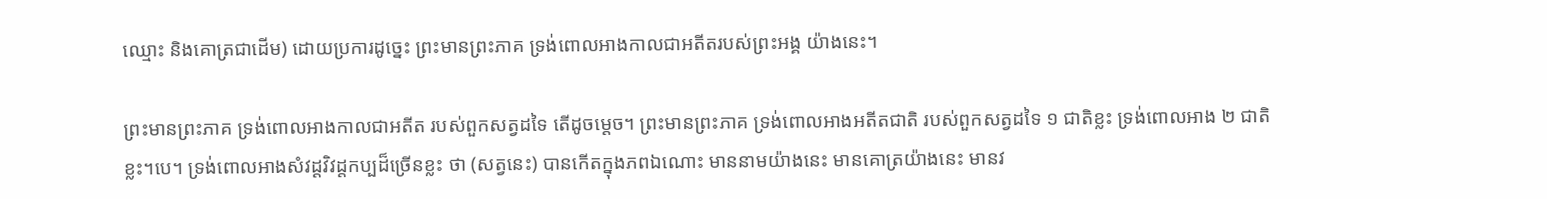ឈ្មោះ និងគោត្រជាដើម) ដោយប្រការដូច្នេះ ព្រះមានព្រះភាគ ទ្រង់ពោលអាងកាលជាអតីតរបស់ព្រះអង្គ យ៉ាងនេះ។

ព្រះមានព្រះភាគ ទ្រង់ពោលអាងកាលជាអតីត របស់ពួកសត្វដទៃ តើដូចម្ដេច។ ព្រះមានព្រះភាគ ទ្រង់ពោលអាងអតីតជាតិ របស់ពួកសត្វដទៃ ១ ជាតិខ្លះ ទ្រង់ពោលអាង ២ ជាតិខ្លះ។បេ។ ទ្រង់ពោលអាងសំវដ្ដវិវដ្ដកប្បដ៏ច្រើនខ្លះ ថា (សត្វនេះ) បានកើតក្នុងភពឯណោះ មាននាមយ៉ាងនេះ មានគោត្រយ៉ាងនេះ មានវ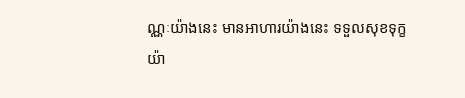ណ្ណៈយ៉ាងនេះ មានអាហារយ៉ាងនេះ ទទួលសុខទុក្ខយ៉ា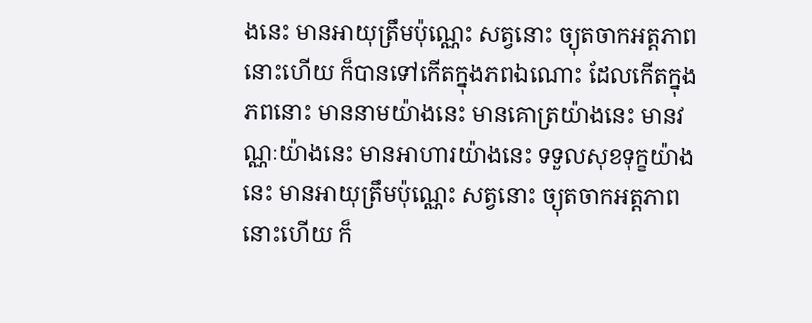ងនេះ មានអាយុត្រឹមប៉ុណ្ណេះ សត្វនោះ ច្យុតចាកអត្តភាពនោះហើយ ក៏បានទៅកើតក្នុងភពឯណោះ ដែលកើតក្នុងភពនោះ មាននាមយ៉ាងនេះ មានគោត្រយ៉ាងនេះ មានវណ្ណៈយ៉ាងនេះ មានអាហារយ៉ាងនេះ ទទួលសុខទុក្ខយ៉ាងនេះ មានអាយុត្រឹមប៉ុណ្ណេះ សត្វនោះ ច្យុតចាកអត្តភាពនោះហើយ ក៏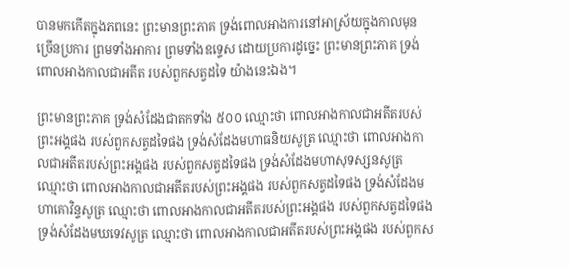បានមកកើតក្នុងភពនេះ ព្រះមានព្រះភាគ ទ្រង់ពោលអាងការនៅអាស្រ័យក្នុងកាលមុន ច្រើនប្រការ ព្រមទាំងអាការ ព្រមទាំងឧទ្ទេស ដោយប្រការដូច្នេះ ព្រះមានព្រះភាគ ទ្រង់ពោលអាងកាលជាអតីត របស់ពួកសត្វដទៃ យ៉ាងនេះឯង។

ព្រះមានព្រះភាគ ទ្រង់សំដែងជាតកទាំង ៥០០ ឈ្មោះថា ពោលអាងកាលជាអតីតរបស់ព្រះអង្គផង របស់ពួកសត្វដទៃផង ទ្រង់សំដែងមហាធនិយសូត្រ ឈ្មោះថា ពោលអាងកាលជាអតីតរបស់ព្រះអង្គផង របស់ពួកសត្វដទៃផង ទ្រង់សំដែងមហាសុទស្សនសូត្រ ឈ្មោះថា ពោលអាងកាលជាអតីតរបស់ព្រះអង្គផង របស់ពួកសត្វដទៃផង ទ្រង់សំដែងមហាគោវិន្ទសូត្រ ឈ្មោះថា ពោលអាងកាលជាអតីតរបស់ព្រះអង្គផង របស់ពួកសត្វដទៃផង ទ្រង់សំដែងមឃទេវសូត្រ ឈ្មោះថា ពោលអាងកាលជាអតីតរបស់ព្រះអង្គផង របស់ពួកស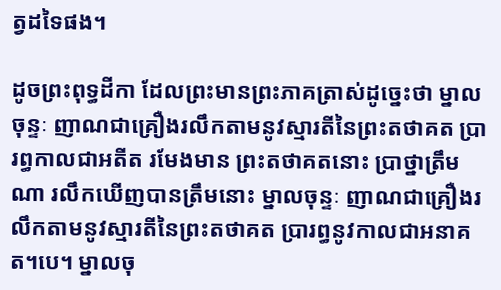ត្វដទៃផង។

ដូចព្រះពុទ្ធដីកា ដែលព្រះមានព្រះភាគត្រាស់ដូច្នេះថា ម្នាលចុន្ទៈ ញាណជាគ្រឿងរលឹកតាមនូវស្មារតីនៃព្រះតថាគត ប្រារព្ធកាលជាអតីត រមែងមាន ព្រះតថាគតនោះ ប្រាថ្នាត្រឹមណា រលឹកឃើញបានត្រឹមនោះ ម្នាលចុន្ទៈ ញាណជាគ្រឿងរលឹកតាមនូវស្មារតីនៃព្រះតថាគត ប្រារព្ធនូវកាលជាអនាគត។បេ។ ម្នាលចុ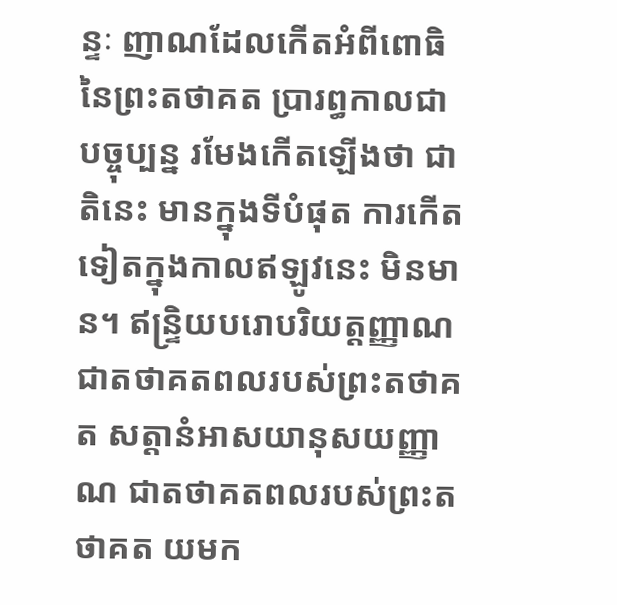ន្ទៈ ញាណដែលកើតអំពីពោធិនៃព្រះតថាគត ប្រារព្ធកាលជាបច្ចុប្បន្ន រមែងកើតឡើងថា ជាតិនេះ មានក្នុងទីបំផុត ការកើតទៀតក្នុងកាលឥឡូវនេះ មិនមាន។ ឥន្រ្ទិយបរោបរិយត្តញ្ញាណ ជាតថាគតពលរបស់ព្រះតថាគត សត្តានំអាសយានុសយញ្ញាណ ជាតថាគតពលរបស់ព្រះតថាគត យមក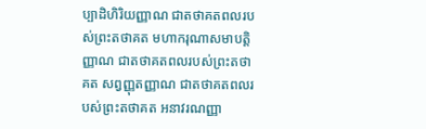ប្បាដិហិរិយញ្ញាណ ជាតថាគតពលរបស់ព្រះតថាគត មហាករុណាសមាបត្តិញ្ញាណ ជាតថាគតពលរបស់ព្រះតថាគត សព្វញ្ញុតញ្ញាណ ជាតថាគតពលរបស់ព្រះតថាគត អនាវរណញ្ញា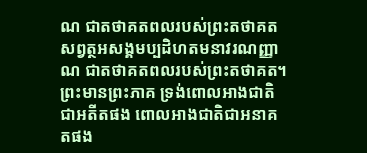ណ ជាតថាគតពលរបស់ព្រះតថាគត សព្វត្ថអសង្គមប្បដិហតមនាវរណញ្ញាណ ជាតថាគតពលរបស់ព្រះតថាគត។ ព្រះមានព្រះភាគ ទ្រង់ពោលអាងជាតិជាអតីតផង ពោលអាងជាតិជាអនាគតផង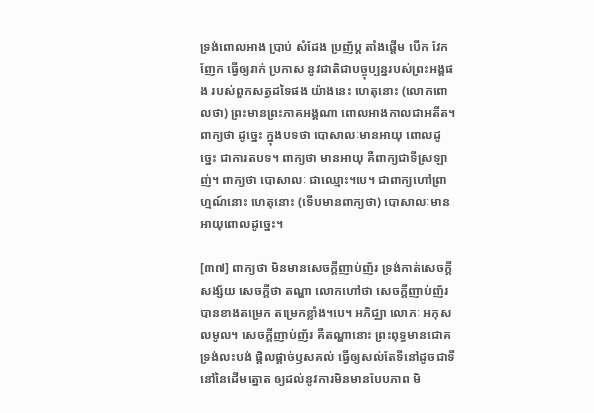ទ្រង់ពោលអាង ប្រាប់ សំដែង ប្រញ័ប្ដ តាំងផ្ដើម បើក វែកញែក ធ្វើឲ្យរាក់ ប្រកាស នូវជាតិជាបច្ចុប្បន្នរបស់ព្រះអង្គផង របស់ពួកសត្វដទៃផង យ៉ាងនេះ ហេតុនោះ (លោកពោលថា) ព្រះមានព្រះភាគអង្គណា ពោលអាងកាលជាអតីត។ ពាក្យថា ដូច្នេះ ក្នុងបទថា បោសាលៈមានអាយុ ពោលដូច្នេះ ជាការតបទ។ ពាក្យថា មានអាយុ គឺពាក្យជាទីស្រឡាញ់។ ពាក្យថា បោសាលៈ ជាឈ្មោះ។បេ។ ជាពាក្យហៅព្រាហ្មណ៍នោះ ហេតុនោះ (ទើបមានពាក្យថា) បោសាលៈមានអាយុពោលដូច្នេះ។

[៣៧] ពាក្យថា មិនមានសេចក្តីញាប់ញ័រ ទ្រង់កាត់សេចក្តីសង្ស័យ សេចក្តីថា តណ្ហា លោកហៅថា សេចក្តីញាប់ញ័រ បានខាងតម្រេក តម្រេកខ្លាំង។បេ។ អភិជ្ឈា លោភៈ អកុសលមូល។ សេចក្តីញាប់ញ័រ គឺតណ្ហានោះ ព្រះពុទ្ធមានជោគ ទ្រង់លះបង់ ផ្ដិលផ្ដាច់ឫសគល់ ធ្វើឲ្យសល់តែទីនៅដូចជាទីនៅនៃដើមត្នោត ឲ្យដល់នូវការមិនមានបែបភាព មិ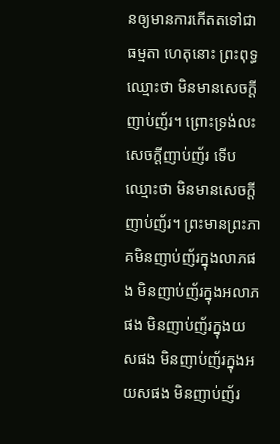នឲ្យមានការកើតតទៅជាធម្មតា ហេតុនោះ ព្រះពុទ្ធឈ្មោះថា មិនមានសេចក្តីញាប់ញ័រ។ ព្រោះទ្រង់លះសេចក្តីញាប់ញ័រ ទើបឈ្មោះថា មិនមានសេចក្តីញាប់ញ័រ។ ព្រះមានព្រះភាគមិនញាប់ញ័រក្នុងលាភផង មិនញាប់ញ័រក្នុងអលាភផង មិនញាប់ញ័រក្នុងយសផង មិនញាប់ញ័រក្នុងអយសផង មិនញាប់ញ័រ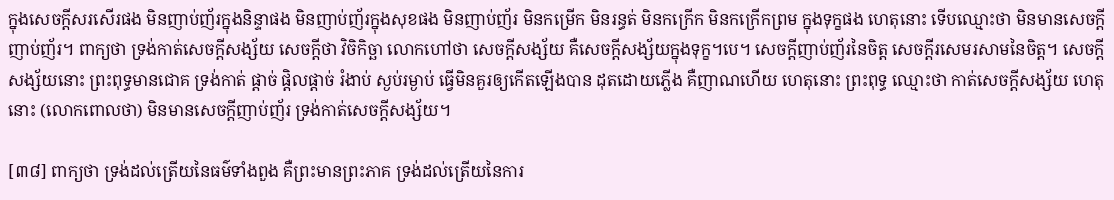ក្នុងសេចក្តីសរសើរផង មិនញាប់ញ័រក្នុងនិន្ទាផង មិនញាប់ញ័រក្នុងសុខផង មិនញាប់ញ័រ មិនកម្រើក មិនរន្ធត់ មិនកក្រើក មិនកក្រើកព្រម ក្នុងទុក្ខផង ហេតុនោះ ទើបឈ្មោះថា មិនមានសេចក្តីញាប់ញ័រ។ ពាក្យថា ទ្រង់កាត់សេចក្តីសង្ស័យ សេចក្តីថា វិចិកិច្ឆា លោកហៅថា សេចក្តីសង្ស័យ គឺសេចក្តីសង្ស័យក្នុងទុក្ខ។បេ។ សេចក្តីញាប់ញ័រនៃចិត្ត សេចក្តីរសេមរសាមនៃចិត្ត។ សេចក្តីសង្ស័យនោះ ព្រះពុទ្ធមានជោគ ទ្រង់កាត់ ផ្ដាច់ ផ្ដិលផ្ដាច់ រំងាប់ ស្ងប់រម្ងាប់ ធើ្វមិនគួរឲ្យកើតឡើងបាន ដុតដោយភ្លើង គឺញាណហើយ ហេតុនោះ ព្រះពុទ្ធ ឈ្មោះថា កាត់សេចក្តីសង្ស័យ ហេតុនោះ (លោកពោលថា) មិនមានសេចក្តីញាប់ញ័រ ទ្រង់កាត់សេចក្តីសង្ស័យ។

[៣៨] ពាក្យថា ទ្រង់ដល់ត្រើយនៃធម៌ទាំងពួង គឺព្រះមានព្រះភាគ ទ្រង់ដល់ត្រើយនៃការ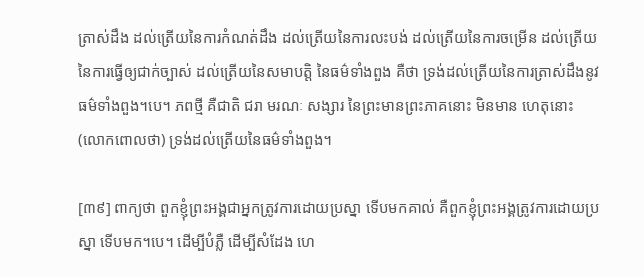ត្រាស់ដឹង ដល់ត្រើយនៃការកំណត់ដឹង ដល់ត្រើយនៃការលះបង់ ដល់ត្រើយនៃការចម្រើន ដល់ត្រើយនៃការធ្វើឲ្យជាក់ច្បាស់ ដល់ត្រើយនៃសមាបត្តិ នៃធម៌ទាំងពួង គឺថា ទ្រង់ដល់ត្រើយនៃការត្រាស់ដឹងនូវធម៌ទាំងពួង។បេ។ ភពថ្មី គឺជាតិ ជរា មរណៈ សង្សារ នៃព្រះមានព្រះភាគនោះ មិនមាន ហេតុនោះ (លោកពោលថា) ទ្រង់ដល់ត្រើយនៃធម៌ទាំងពួង។

[៣៩] ពាក្យថា ពួកខ្ញុំព្រះអង្គជាអ្នកត្រូវការដោយប្រស្នា ទើបមកគាល់ គឺពួកខ្ញុំព្រះអង្គត្រូវការដោយប្រស្នា ទើបមក។បេ។ ដើម្បីបំភ្លឺ ដើម្បីសំដែង ហេ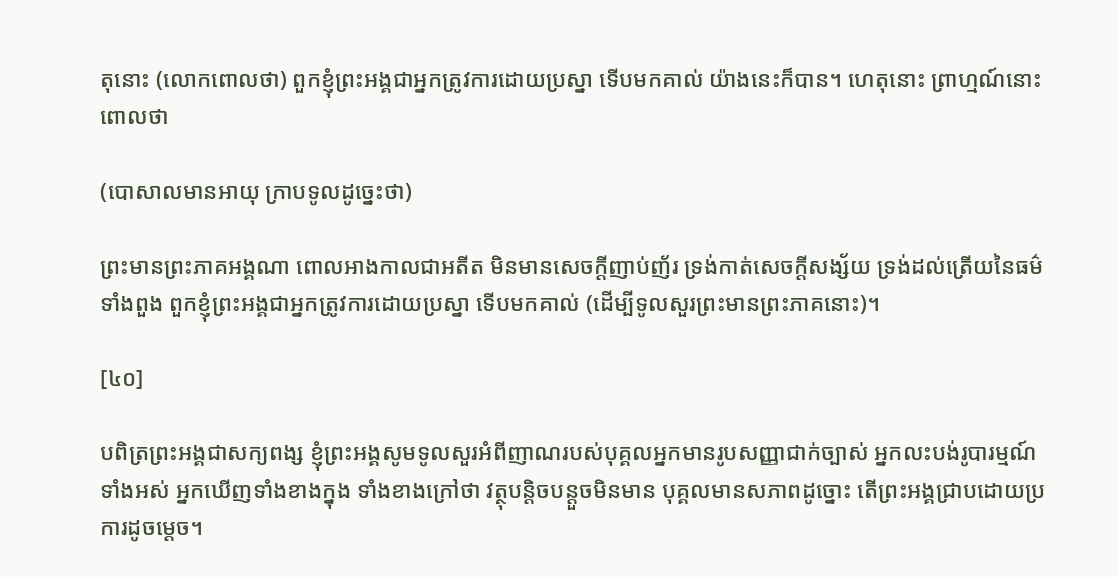តុនោះ (លោកពោលថា) ពួកខ្ញុំព្រះអង្គជាអ្នកត្រូវការដោយប្រស្នា ទើបមកគាល់ យ៉ាងនេះក៏បាន។ ហេតុនោះ ព្រាហ្មណ៍នោះពោលថា

(បោសាលមានអាយុ ក្រាបទូលដូច្នេះថា)

ព្រះមានព្រះភាគអង្គណា ពោលអាងកាលជាអតីត មិនមានសេចក្តីញាប់ញ័រ ទ្រង់កាត់សេចក្តីសង្ស័យ ទ្រង់ដល់ត្រើយនៃធម៌ទាំងពួង ពួកខ្ញុំព្រះអង្គជាអ្នកត្រូវការដោយប្រស្នា ទើបមកគាល់ (ដើម្បីទូលសួរព្រះមានព្រះភាគនោះ)។

[៤០]

បពិត្រព្រះអង្គជាសក្យពង្ស ខ្ញុំព្រះអង្គសូមទូលសួរអំពីញាណរបស់បុគ្គលអ្នកមានរូបសញ្ញាជាក់ច្បាស់ អ្នកលះបង់រូបារម្មណ៍ទាំងអស់ អ្នកឃើញទាំងខាងក្នុង ទាំងខាងក្រៅថា វត្ថុបន្តិចបន្តួចមិនមាន បុគ្គលមានសភាពដូច្នោះ តើព្រះអង្គជ្រាបដោយប្រការដូចម្ដេច។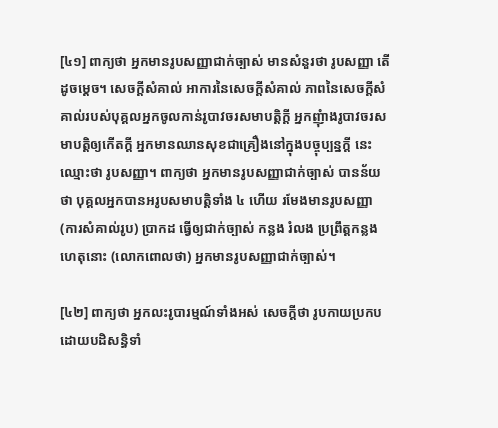[៤១] ពាក្យថា អ្នកមានរូបសញ្ញាជាក់ច្បាស់ មានសំនួរថា រូបសញ្ញា តើដូចម្ដេច។ សេចក្តីសំគាល់ អាការនៃសេចក្តីសំគាល់ ភាពនៃសេចក្តីសំគាល់របស់បុគ្គលអ្នកចូលកាន់រូបាវចរសមាបត្តិក្តី អ្នកញុំាងរូបាវចរសមាបត្តិឲ្យកើតក្តី អ្នកមានឈានសុខជាគ្រឿងនៅក្នុងបច្ចុប្បន្នក្តី នេះឈ្មោះថា រូបសញ្ញា។ ពាក្យថា អ្នកមានរូបសញ្ញាជាក់ច្បាស់ បានន័យថា បុគ្គលអ្នកបានអរូបសមាបត្តិទាំង ៤ ហើយ រមែងមានរូបសញ្ញា (ការសំគាល់រូប) ប្រាកដ ធ្វើឲ្យជាក់ច្បាស់ កន្លង រំលង ប្រព្រឹត្តកន្លង ហេតុនោះ (លោកពោលថា) អ្នកមានរូបសញ្ញាជាក់ច្បាស់។

[៤២] ពាក្យថា អ្នកលះរូបារម្មណ៍ទាំងអស់ សេចក្តីថា រូបកាយប្រកបដោយបដិសន្ធិទាំ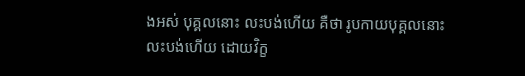ងអស់ បុគ្គលនោះ លះបង់ហើយ គឺថា រូបកាយបុគ្គលនោះលះបង់ហើយ ដោយវិក្ខ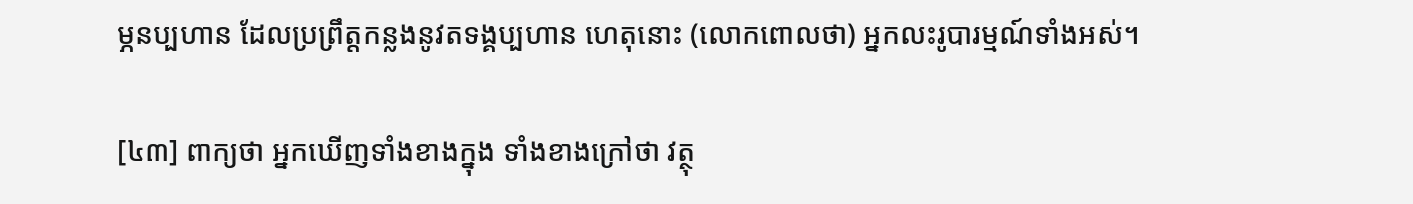ម្ភនប្បហាន ដែលប្រព្រឹត្តកន្លងនូវតទង្គប្បហាន ហេតុនោះ (លោកពោលថា) អ្នកលះរូបារម្មណ៍ទាំងអស់។

[៤៣] ពាក្យថា អ្នកឃើញទាំងខាងក្នុង ទាំងខាងក្រៅថា វត្ថុ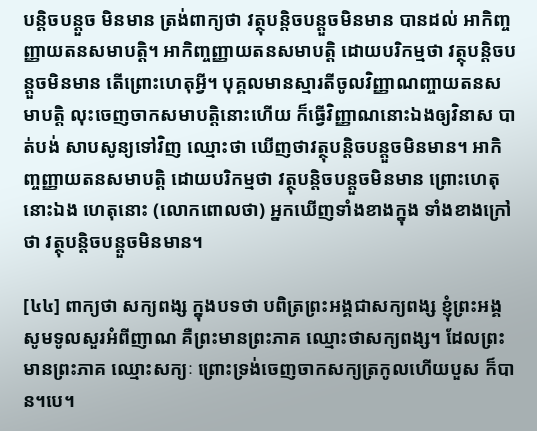បន្តិចបន្តួច មិនមាន ត្រង់ពាក្យថា វត្ថុបន្តិចបន្តួចមិនមាន បានដល់ អាកិញ្ចញ្ញាយតនសមាបត្តិ។ អាកិញ្ចញ្ញាយតនសមាបត្តិ ដោយបរិកម្មថា វត្ថុបន្តិចបន្តួចមិនមាន តើព្រោះហេតុអ្វី។ បុគ្គលមានស្មារតីចូលវិញ្ញាណញ្ចាយតនសមាបត្តិ លុះចេញចាកសមាបត្តិនោះហើយ ក៏ធ្វើវិញ្ញាណនោះឯងឲ្យវិនាស បាត់បង់ សាបសូន្យទៅវិញ ឈ្មោះថា ឃើញថាវត្ថុបន្តិចបន្តួចមិនមាន។ អាកិញ្ចញ្ញាយតនសមាបត្តិ ដោយបរិកម្មថា វត្ថុបន្តិចបន្តួចមិនមាន ព្រោះហេតុនោះឯង ហេតុនោះ (លោកពោលថា) អ្នកឃើញទាំងខាងក្នុង ទាំងខាងក្រៅថា វត្ថុបន្តិចបន្តួចមិនមាន។

[៤៤] ពាក្យថា សក្យពង្ស ក្នុងបទថា បពិត្រព្រះអង្គជាសក្យពង្ស ខ្ញុំព្រះអង្គសូមទូលសួរអំពីញាណ គឺព្រះមានព្រះភាគ ឈ្មោះថាសក្យពង្ស។ ដែលព្រះមានព្រះភាគ ឈ្មោះសក្យៈ ព្រោះទ្រង់ចេញចាកសក្យត្រកូលហើយបួស ក៏បាន។បេ។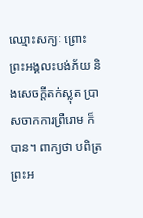ឈ្មោះសក្យៈ ព្រោះព្រះអង្គលះបង់ភ័យ និងសេចក្តីតក់ស្លុត ប្រាសចាកការព្រឺរោម ក៏បាន។ ពាក្យថា បពិត្រព្រះអ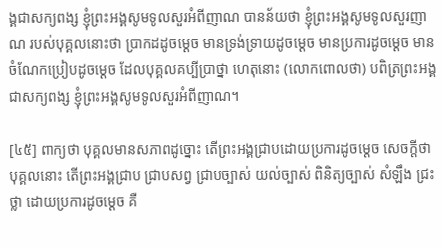ង្គជាសក្យពង្ស ខ្ញុំព្រះអង្គសូមទូលសួរអំពីញាណ បានន័យថា ខ្ញុំព្រះអង្គសូមទូលសួរញាណ របស់បុគ្គលនោះថា ប្រាកដដូចម្ដេច មានទ្រង់ទ្រាយដូចម្ដេច មានប្រការដូចម្ដេច មានចំណែកប្រៀបដូចម្ដេច ដែលបុគ្គលគប្បីប្រាថ្នា ហេតុនោះ (លោកពោលថា) បពិត្រព្រះអង្គជាសក្យពង្ស ខ្ញុំព្រះអង្គសូមទូលសួរអំពីញាណ។

[៤៥] ពាក្យថា បុគ្គលមានសភាពដូច្នោះ តើព្រះអង្គជ្រាបដោយប្រការដូចម្ដេច សេចក្តីថា បុគ្គលនោះ តើព្រះអង្គជ្រាប ជ្រាបសព្វ ជ្រាបច្បាស់ យល់ច្បាស់ ពិនិត្យច្បាស់ សំឡឹង ជ្រះថ្លា ដោយប្រការដូចម្ដេច គឺ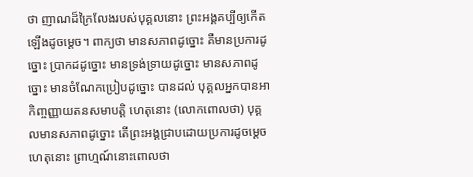ថា ញាណដ៏ក្រៃលែងរបស់បុគ្គលនោះ ព្រះអង្គគប្បីឲ្យកើតឡើងដូចម្ដេច។ ពាក្យថា មានសភាពដូច្នោះ គឺមានប្រការដូច្នោះ ប្រាកដដូច្នោះ មានទ្រង់ទ្រាយដូច្នោះ មានសភាពដូច្នោះ មានចំណែកប្រៀបដូច្នោះ បានដល់ បុគ្គលអ្នកបានអាកិញ្ចញ្ញាយតនសមាបត្តិ ហេតុនោះ (លោកពោលថា) បុគ្គលមានសភាពដូច្នោះ តើព្រះអង្គជ្រាបដោយប្រការដូចម្ដេច ហេតុនោះ ព្រាហ្មណ៍នោះពោលថា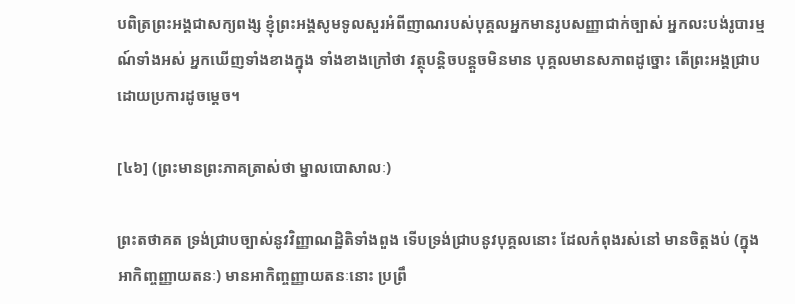បពិត្រព្រះអង្គជាសក្យពង្ស ខ្ញុំព្រះអង្គសូមទូលសួរអំពីញាណរបស់បុគ្គលអ្នកមានរូបសញ្ញាជាក់ច្បាស់ អ្នកលះបង់រូបារម្មណ៍ទាំងអស់ អ្នកឃើញទាំងខាងក្នុង ទាំងខាងក្រៅថា វត្ថុបន្តិចបន្តួចមិនមាន បុគ្គលមានសភាពដូច្នោះ តើព្រះអង្គជ្រាបដោយប្រការដូចម្តេច។

[៤៦] (ព្រះមានព្រះភាគត្រាស់ថា ម្នាលបោសាលៈ)

ព្រះតថាគត ទ្រង់ជ្រាបច្បាស់នូវវិញ្ញាណដ្ឋិតិទាំងពួង ទើបទ្រង់ជ្រាបនូវបុគ្គលនោះ ដែលកំពុងរស់នៅ មានចិត្តងប់ (ក្នុងអាកិញ្ចញ្ញាយតនៈ) មានអាកិញ្ចញ្ញាយតនៈនោះ ប្រព្រឹ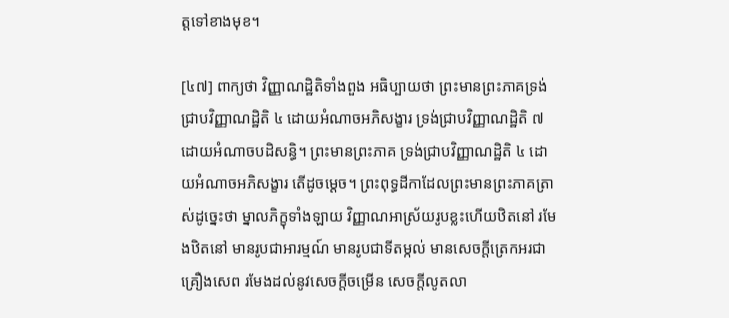ត្តទៅខាងមុខ។

[៤៧] ពាក្យថា វិញ្ញាណដ្ឋិតិទាំងពួង អធិប្បាយថា ព្រះមានព្រះភាគទ្រង់ជ្រាបវិញ្ញាណដ្ឋិតិ ៤ ដោយអំណាចអភិសង្ខារ ទ្រង់ជ្រាបវិញ្ញាណដ្ឋិតិ ៧ ដោយអំណាចបដិសន្ធិ។ ព្រះមានព្រះភាគ ទ្រង់ជ្រាបវិញ្ញាណដ្ឋិតិ ៤ ដោយអំណាចអភិសង្ខារ តើដូចម្ដេច។ ព្រះពុទ្ធដីកាដែលព្រះមានព្រះភាគត្រាស់ដូច្នេះថា ម្នាលភិក្ខុទាំងឡាយ វិញ្ញាណអាស្រ័យរូបខ្លះហើយឋិតនៅ រមែងឋិតនៅ មានរូបជាអារម្មណ៍ មានរូបជាទីតម្កល់ មានសេចក្តីត្រេកអរជាគ្រឿងសេព រមែងដល់នូវសេចក្តីចម្រើន សេចក្តីលូតលា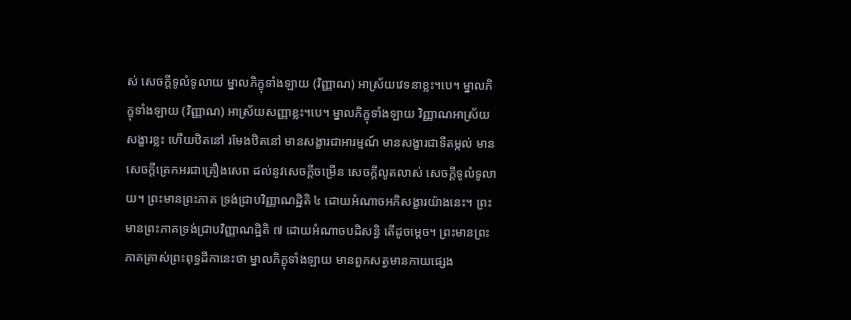ស់ សេចក្តីទូលំទូលាយ ម្នាលភិក្ខុទាំងឡាយ (វិញ្ញាណ) អាស្រ័យវេទនាខ្លះ។បេ។ ម្នាលភិក្ខុទាំងឡាយ (វិញ្ញាណ) អាស្រ័យសញ្ញាខ្លះ។បេ។ ម្នាលភិក្ខុទាំងឡាយ វិញ្ញាណអាស្រ័យសង្ខារខ្លះ ហើយឋិតនៅ រមែងឋិតនៅ មានសង្ខារជាអារម្មណ៍ មានសង្ខារជាទីតម្កល់ មានសេចក្តីត្រេកអរជាគ្រឿងសេព ដល់នូវសេចក្តីចម្រើន សេចក្តីលូតលាស់ សេចក្តីទូលំទូលាយ។ ព្រះមានព្រះភាគ ទ្រង់ជ្រាបវិញ្ញាណដ្ឋិតិ ៤ ដោយអំណាចអភិសង្ខារយ៉ាងនេះ។ ព្រះមានព្រះភាគទ្រង់ជ្រាបវិញ្ញាណដ្ឋិតិ ៧ ដោយអំណាចបដិសន្ធិ តើដូចម្ដេច។ ព្រះមានព្រះភាគត្រាស់ព្រះពុទ្ធដីកានេះថា ម្នាលភិក្ខុទាំងឡាយ មានពួកសត្វមានកាយផ្សេង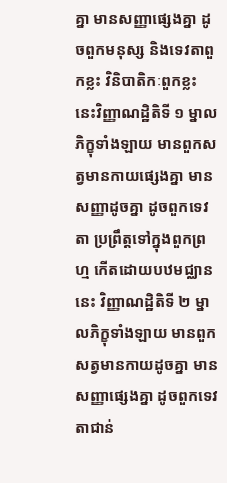គ្នា មានសញ្ញាផ្សេងគ្នា ដូចពួកមនុស្ស និងទេវតាពួកខ្លះ វិនិបាតិកៈពួកខ្លះ នេះវិញ្ញាណដ្ឋិតិទី ១ ម្នាលភិក្ខុទាំងឡាយ មានពួកសត្វមានកាយផ្សេងគ្នា មានសញ្ញាដូចគ្នា ដូចពួកទេវតា ប្រព្រឹត្តទៅក្នុងពួកព្រហ្ម កើតដោយបឋមជ្ឈាន នេះ វិញ្ញាណដ្ឋិតិទី ២ ម្នាលភិក្ខុទាំងឡាយ មានពួកសត្វមានកាយដូចគ្នា មានសញ្ញាផ្សេងគ្នា ដូចពួកទេវតាជាន់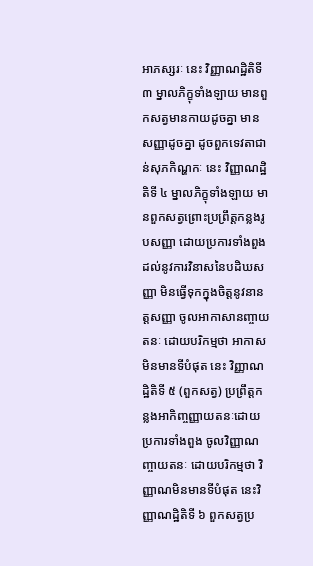អាភស្សរៈ នេះ វិញ្ញាណដ្ឋិតិទី ៣ ម្នាលភិក្ខុទាំងឡាយ មានពួកសត្វមានកាយដូចគ្នា មានសញ្ញាដូចគ្នា ដូចពួកទេវតាជាន់សុភកិណ្ហកៈ នេះ វិញ្ញាណដ្ឋិតិទី ៤ ម្នាលភិក្ខុទាំងឡាយ មានពួកសត្វព្រោះប្រព្រឹត្តកន្លងរូបសញ្ញា ដោយប្រការទាំងពួង ដល់នូវការវិនាសនៃបដិឃសញ្ញា មិនធ្វើទុកក្នុងចិត្តនូវនានត្តសញ្ញា ចូលអាកាសានញ្ចាយតនៈ ដោយបរិកម្មថា អាកាសមិនមានទីបំផុត នេះ វិញ្ញាណដ្ឋិតិទី ៥ (ពួកសត្វ) ប្រព្រឹត្តកន្លងអាកិញ្ចញ្ញាយតនៈដោយប្រការទាំងពួង ចូលវិញ្ញាណញ្ចាយតនៈ ដោយបរិកម្មថា វិញ្ញាណមិនមានទីបំផុត នេះវិញ្ញាណដ្ឋិតិទី ៦ ពួកសត្វប្រ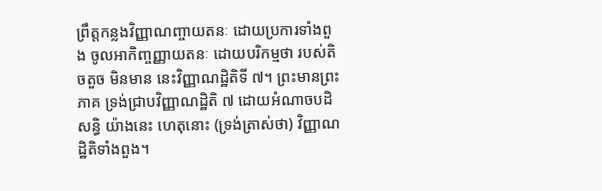ព្រឹត្តកន្លងវិញ្ញាណញ្ចាយតនៈ ដោយប្រការទាំងពួង ចូលអាកិញ្ចញ្ញាយតនៈ ដោយបរិកម្មថា របស់តិចតួច មិនមាន នេះវិញ្ញាណដ្ឋិតិទី ៧។ ព្រះមានព្រះភាគ ទ្រង់ជ្រាបវិញ្ញាណដ្ឋិតិ ៧ ដោយអំណាចបដិសន្ធិ យ៉ាងនេះ ហេតុនោះ (ទ្រង់ត្រាស់ថា) វិញ្ញាណដ្ឋិតិទាំងពួង។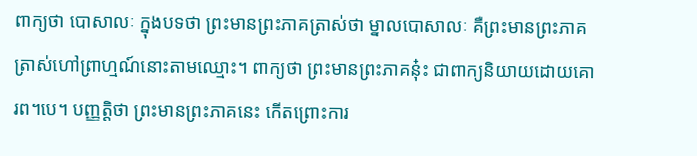ពាក្យថា បោសាលៈ ក្នុងបទថា ព្រះមានព្រះភាគត្រាស់ថា ម្នាលបោសាលៈ គឺព្រះមានព្រះភាគត្រាស់ហៅព្រាហ្មណ៍នោះតាមឈ្មោះ។ ពាក្យថា ព្រះមានព្រះភាគនុ៎ះ ជាពាក្យនិយាយដោយគោរព។បេ។ បញ្ញត្តិថា ព្រះមានព្រះភាគនេះ កើតព្រោះការ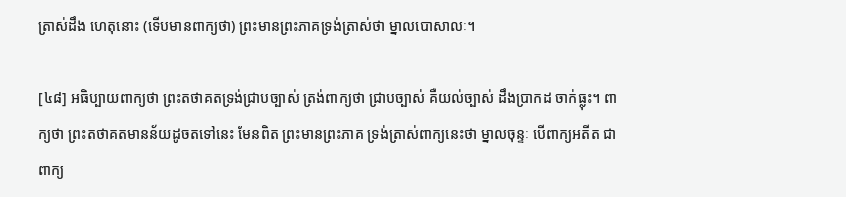ត្រាស់ដឹង ហេតុនោះ (ទើបមានពាក្យថា) ព្រះមានព្រះភាគទ្រង់ត្រាស់ថា ម្នាលបោសាលៈ។

[៤៨] អធិប្បាយពាក្យថា ព្រះតថាគតទ្រង់ជ្រាបច្បាស់ ត្រង់ពាក្យថា ជ្រាបច្បាស់ គឺយល់ច្បាស់ ដឹងប្រាកដ ចាក់ធ្លុះ។ ពាក្យថា ព្រះតថាគតមានន័យដូចតទៅនេះ មែនពិត ព្រះមានព្រះភាគ ទ្រង់ត្រាស់ពាក្យនេះថា ម្នាលចុន្ទៈ បើពាក្យអតីត ជាពាក្យ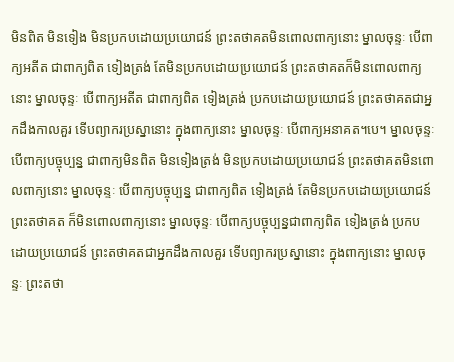មិនពិត មិនទៀង មិនប្រកបដោយប្រយោជន៍ ព្រះតថាគតមិនពោលពាក្យនោះ ម្នាលចុន្ទៈ បើពាក្យអតីត ជាពាក្យពិត ទៀងត្រង់ តែមិនប្រកបដោយប្រយោជន៍ ព្រះតថាគតក៏មិនពោលពាក្យនោះ ម្នាលចុន្ទៈ បើពាក្យអតីត ជាពាក្យពិត ទៀងត្រង់ ប្រកបដោយប្រយោជន៍ ព្រះតថាគតជាអ្នកដឹងកាលគួរ ទើបព្យាករប្រស្នានោះ ក្នុងពាក្យនោះ ម្នាលចុន្ទៈ បើពាក្យអនាគត។បេ។ ម្នាលចុន្ទៈ បើពាក្យបច្ចុប្បន្ន ជាពាក្យមិនពិត មិនទៀងត្រង់ មិនប្រកបដោយប្រយោជន៍ ព្រះតថាគតមិនពោលពាក្យនោះ ម្នាលចុន្ទៈ បើពាក្យបច្ចុប្បន្ន ជាពាក្យពិត ទៀងត្រង់ តែមិនប្រកបដោយប្រយោជន៍ ព្រះតថាគត ក៏មិនពោលពាក្យនោះ ម្នាលចុន្ទៈ បើពាក្យបច្ចុប្បន្នជាពាក្យពិត ទៀងត្រង់ ប្រកបដោយប្រយោជន៍ ព្រះតថាគតជាអ្នកដឹងកាលគួរ ទើបព្យាករប្រស្នានោះ ក្នុងពាក្យនោះ ម្នាលចុន្ទៈ ព្រះតថា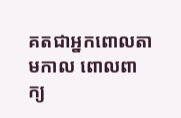គតជាអ្នកពោលតាមកាល ពោលពាក្យ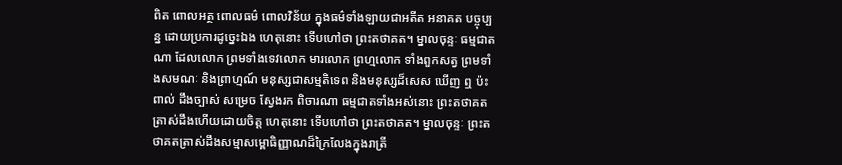ពិត ពោលអត្ថ ពោលធម៌ ពោលវិន័យ ក្នុងធម៌ទាំងឡាយជាអតីត អនាគត បច្ចុប្បន្ន ដោយប្រការដូច្នេះឯង ហេតុនោះ ទើបហៅថា ព្រះតថាគត។ ម្នាលចុន្ទៈ ធម្មជាតណា ដែលលោក ព្រមទាំងទេវលោក មារលោក ព្រហ្មលោក ទាំងពួកសត្វ ព្រមទាំងសមណៈ និងព្រាហ្មណ៍ មនុស្សជាសម្មតិទេព និងមនុស្សដ៏សេស ឃើញ ឮ ប៉ះពាល់ ដឹងច្បាស់ សម្រេច ស្វែងរក ពិចារណា ធម្មជាតទាំងអស់នោះ ព្រះតថាគតត្រាស់ដឹងហើយដោយចិត្ត ហេតុនោះ ទើបហៅថា ព្រះតថាគត។ ម្នាលចុន្ទៈ ព្រះតថាគតត្រាស់ដឹងសម្មាសម្ពោធិញ្ញាណដ៏ក្រៃលែងក្នុងរាត្រី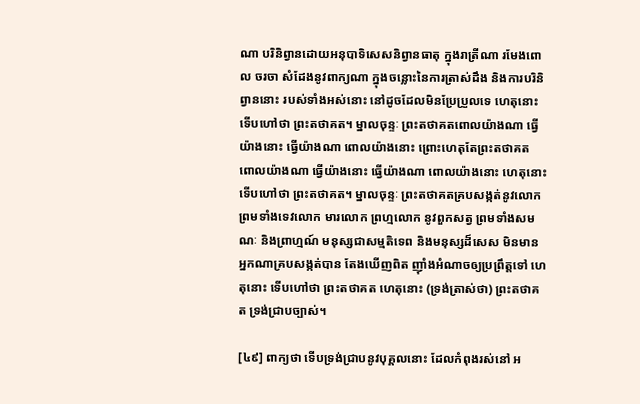ណា បរិនិព្វានដោយអនុបាទិសេសនិព្វានធាតុ ក្នុងរាត្រីណា រមែងពោល ចរចា សំដែងនូវពាក្យណា ក្នុងចន្លោះនៃការត្រាស់ដឹង និងការបរិនិព្វាននោះ របស់ទាំងអស់នោះ នៅដូចដែលមិនប្រែប្រួលទេ ហេតុនោះ ទើបហៅថា ព្រះតថាគត។ ម្នាលចុន្ទៈ ព្រះតថាគតពោលយ៉ាងណា ធ្វើយ៉ាងនោះ ធ្វើយ៉ាងណា ពោលយ៉ាងនោះ ព្រោះហេតុតែព្រះតថាគត ពោលយ៉ាងណា ធ្វើយ៉ាងនោះ ធ្វើយ៉ាងណា ពោលយ៉ាងនោះ ហេតុនោះ ទើបហៅថា ព្រះតថាគត។ ម្នាលចុន្ទៈ ព្រះតថាគតគ្របសង្កត់នូវលោក ព្រមទាំងទេវលោក មារលោក ព្រហ្មលោក នូវពួកសត្វ ព្រមទាំងសមណៈ និងព្រាហ្មណ៍ មនុស្សជាសម្មតិទេព និងមនុស្សដ៏សេស មិនមានអ្នកណាគ្របសង្កត់បាន តែងឃើញពិត ញ៉ាំងអំណាចឲ្យប្រព្រឹត្តទៅ ហេតុនោះ ទើបហៅថា ព្រះតថាគត ហេតុនោះ (ទ្រង់ត្រាស់ថា) ព្រះតថាគត ទ្រង់ជ្រាបច្បាស់។

[៤៩] ពាក្យថា ទើបទ្រង់ជ្រាបនូវបុគ្គលនោះ ដែលកំពុងរស់នៅ អ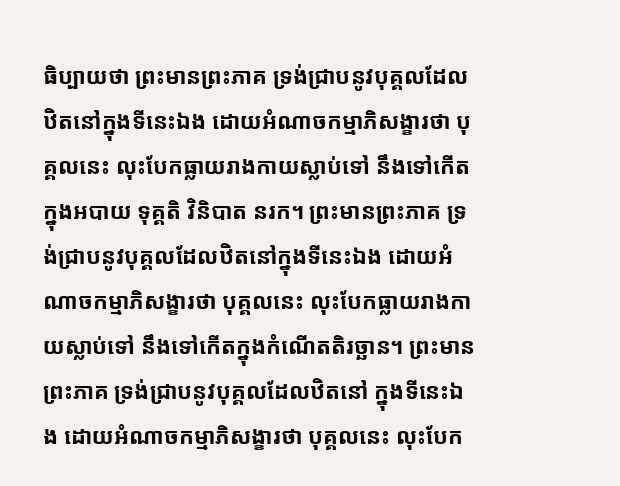ធិប្បាយថា ព្រះមានព្រះភាគ ទ្រង់ជ្រាបនូវបុគ្គលដែលឋិតនៅក្នុងទីនេះឯង ដោយអំណាចកម្មាភិសង្ខារថា បុគ្គលនេះ លុះបែកធ្លាយរាងកាយស្លាប់ទៅ នឹងទៅកើតក្នុងអបាយ ទុគ្គតិ វិនិបាត នរក។ ព្រះមានព្រះភាគ ទ្រង់ជ្រាបនូវបុគ្គលដែលឋិតនៅក្នុងទីនេះឯង ដោយអំណាចកម្មាភិសង្ខារថា បុគ្គលនេះ លុះបែកធ្លាយរាងកាយស្លាប់ទៅ នឹងទៅកើតក្នុងកំណើតតិរច្ឆាន។ ព្រះមានព្រះភាគ ទ្រង់ជ្រាបនូវបុគ្គលដែលឋិតនៅ ក្នុងទីនេះឯង ដោយអំណាចកម្មាភិសង្ខារថា បុគ្គលនេះ លុះបែក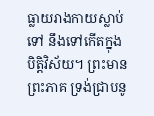ធ្លាយរាងកាយស្លាប់ទៅ នឹងទៅកើតក្នុងបិត្តិវិស័យ។ ព្រះមានព្រះភាគ ទ្រង់ជ្រាបនូ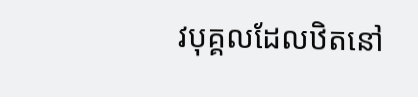វបុគ្គលដែលឋិតនៅ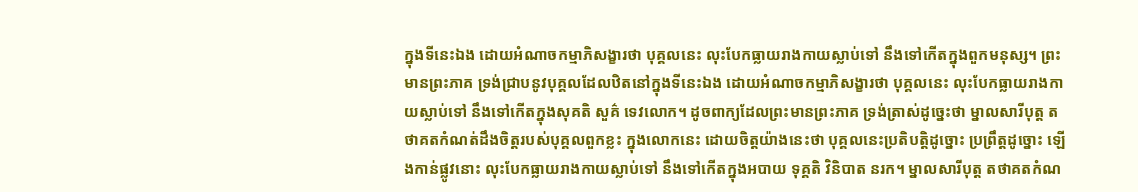ក្នុងទីនេះឯង ដោយអំណាចកម្មាភិសង្ខារថា បុគ្គលនេះ លុះបែកធ្លាយរាងកាយស្លាប់ទៅ នឹងទៅកើតក្នុងពួកមនុស្ស។ ព្រះមានព្រះភាគ ទ្រង់ជ្រាបនូវបុគ្គលដែលឋិតនៅក្នុងទីនេះឯង ដោយអំណាចកម្មាភិសង្ខារថា បុគ្គលនេះ លុះបែកធ្លាយរាងកាយស្លាប់ទៅ នឹងទៅកើតក្នុងសុគតិ សួគ៌ ទេវលោក។ ដូចពាក្យដែលព្រះមានព្រះភាគ ទ្រង់ត្រាស់ដូច្នេះថា ម្នាលសារីបុត្ត តថាគតកំណត់ដឹងចិត្តរបស់បុគ្គលពួកខ្លះ ក្នុងលោកនេះ ដោយចិត្តយ៉ាងនេះថា បុគ្គលនេះប្រតិបត្តិដូច្នោះ ប្រព្រឹត្តដូច្នោះ ឡើងកាន់ផ្លូវនោះ លុះបែកធ្លាយរាងកាយស្លាប់ទៅ នឹងទៅកើតក្នុងអបាយ ទុគ្គតិ វិនិបាត នរក។ ម្នាលសារីបុត្ត តថាគតកំណ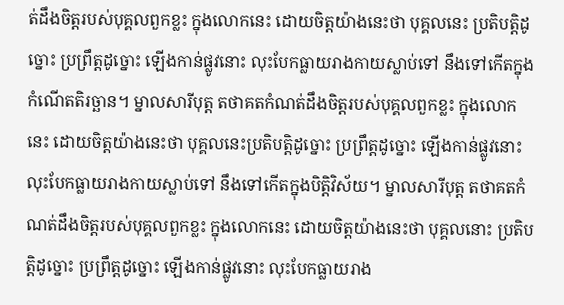ត់ដឹងចិត្តរបស់បុគ្គលពួកខ្លះ ក្នុងលោកនេះ ដោយចិត្តយ៉ាងនេះថា បុគ្គលនេះ ប្រតិបត្តិដូច្នោះ ប្រព្រឹត្តដូច្នោះ ឡើងកាន់ផ្លូវនោះ លុះបែកធ្លាយរាងកាយស្លាប់ទៅ នឹងទៅកើតក្នុងកំណើតតិរច្ឆាន។ ម្នាលសារីបុត្ត តថាគតកំណត់ដឹងចិត្តរបស់បុគ្គលពួកខ្លះ ក្នុងលោកនេះ ដោយចិត្តយ៉ាងនេះថា បុគ្គលនេះប្រតិបត្តិដូច្នោះ ប្រព្រឹត្តដូច្នោះ ឡើងកាន់ផ្លូវនោះ លុះបែកធ្លាយរាងកាយស្លាប់ទៅ នឹងទៅកើតក្នុងបិត្តិវិស័យ។ ម្នាលសារីបុត្ត តថាគតកំណត់ដឹងចិត្តរបស់បុគ្គលពួកខ្លះ ក្នុងលោកនេះ ដោយចិត្តយ៉ាងនេះថា បុគ្គលនោះ ប្រតិបត្តិដូច្នោះ ប្រព្រឹត្តដូច្នោះ ឡើងកាន់ផ្លូវនោះ លុះបែកធ្លាយរាង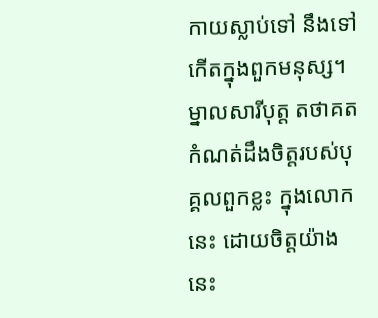កាយស្លាប់ទៅ នឹងទៅកើតក្នុងពួកមនុស្ស។ ម្នាលសារីបុត្ត តថាគតកំណត់ដឹងចិត្តរបស់បុគ្គលពួកខ្លះ ក្នុងលោកនេះ ដោយចិត្តយ៉ាងនេះ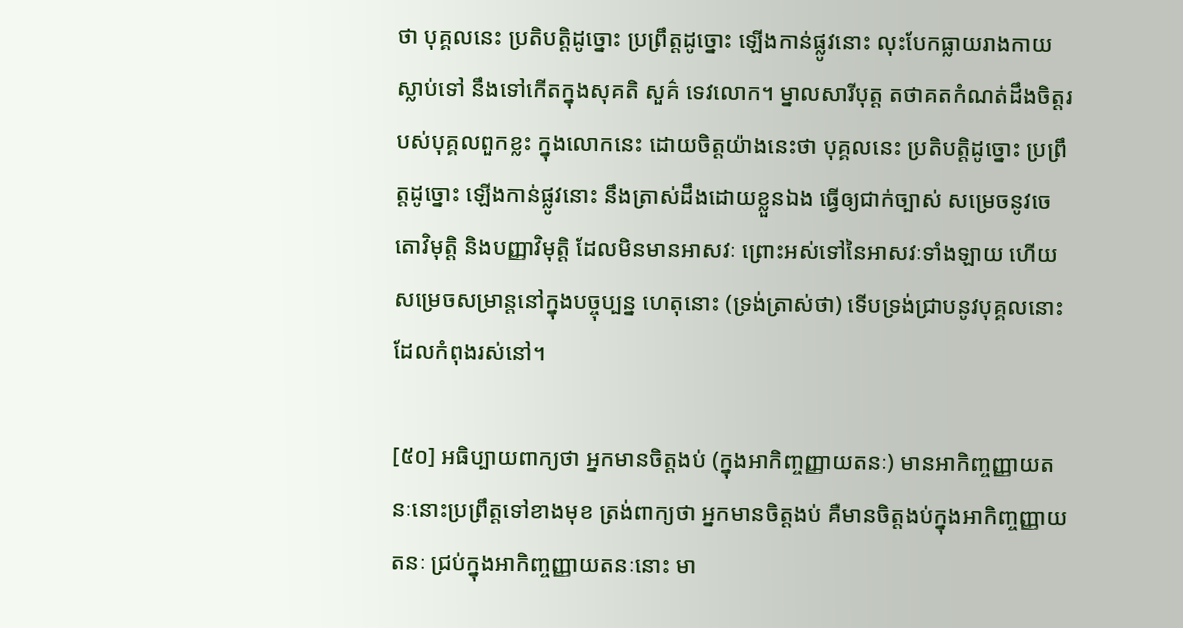ថា បុគ្គលនេះ ប្រតិបត្តិដូច្នោះ ប្រព្រឹត្តដូច្នោះ ឡើងកាន់ផ្លូវនោះ លុះបែកធ្លាយរាងកាយស្លាប់ទៅ នឹងទៅកើតក្នុងសុគតិ សួគ៌ ទេវលោក។ ម្នាលសារីបុត្ត តថាគតកំណត់ដឹងចិត្តរបស់បុគ្គលពួកខ្លះ ក្នុងលោកនេះ ដោយចិត្តយ៉ាងនេះថា បុគ្គលនេះ ប្រតិបត្តិដូច្នោះ ប្រព្រឹត្តដូច្នោះ ឡើងកាន់ផ្លូវនោះ នឹងត្រាស់ដឹងដោយខ្លួនឯង ធ្វើឲ្យជាក់ច្បាស់ សម្រេចនូវចេតោវិមុត្តិ និងបញ្ញាវិមុត្តិ ដែលមិនមានអាសវៈ ព្រោះអស់ទៅនៃអាសវៈទាំងឡាយ ហើយសម្រេចសម្រាន្តនៅក្នុងបច្ចុប្បន្ន ហេតុនោះ (ទ្រង់ត្រាស់ថា) ទើបទ្រង់ជ្រាបនូវបុគ្គលនោះ ដែលកំពុងរស់នៅ។

[៥០] អធិប្បាយពាក្យថា អ្នកមានចិត្តងប់ (ក្នុងអាកិញ្ចញ្ញាយតនៈ) មានអាកិញ្ចញ្ញាយតនៈនោះប្រព្រឹត្តទៅខាងមុខ ត្រង់ពាក្យថា អ្នកមានចិត្តងប់ គឺមានចិត្តងប់ក្នុងអាកិញ្ចញ្ញាយតនៈ ជ្រប់ក្នុងអាកិញ្ចញ្ញាយតនៈនោះ មា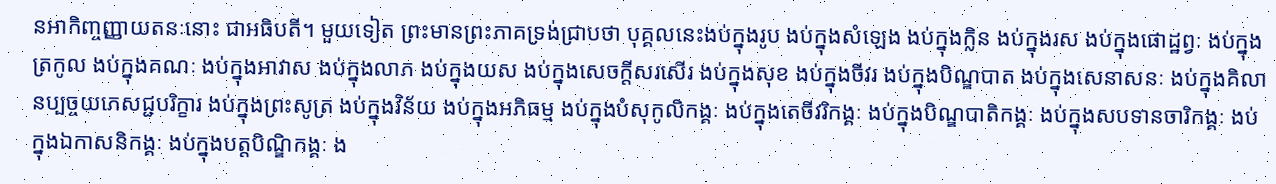នអាកិញ្ចញ្ញាយតនៈនោះ ជាអធិបតី។ មួយទៀត ព្រះមានព្រះភាគទ្រង់ជ្រាបថា បុគ្គលនេះងប់ក្នុងរូប ងប់ក្នុងសំឡេង ងប់ក្នុងក្លិន ងប់ក្នុងរស ងប់ក្នុងផោដ្ឋព្វៈ ងប់ក្នុងត្រកូល ងប់ក្នុងគណៈ ងប់ក្នុងអាវាស ងប់ក្នុងលាភ ងប់ក្នុងយស ងប់ក្នុងសេចក្តីសរសើរ ងប់ក្នុងសុខ ងប់ក្នុងចីវរ ងប់ក្នុងបិណ្ឌបាត ងប់ក្នុងសេនាសនៈ ងប់ក្នុងគិលានប្បច្ចយភេសជ្ជបរិក្ខារ ងប់ក្នុងព្រះសូត្រ ងប់ក្នុងវិន័យ ងប់ក្នុងអភិធម្ម ងប់ក្នុងបំសុកូលិកង្គៈ ងប់ក្នុងតេចីវរិកង្គៈ ងប់ក្នុងបិណ្ឌបាតិកង្គៈ ងប់ក្នុងសបទានចារិកង្គៈ ងប់ក្នុងឯកាសនិកង្គៈ ងប់ក្នុងបត្តបិណ្ឌិកង្គៈ ង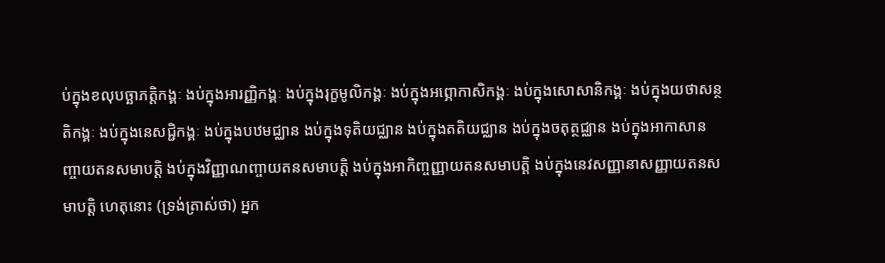ប់ក្នុងខលុបច្ឆាភត្តិកង្គៈ ងប់ក្នុងអារញ្ញិកង្គៈ ងប់ក្នុងរុក្ខមូលិកង្គៈ ងប់ក្នុងអព្ភោកាសិកង្គៈ ងប់ក្នុងសោសានិកង្គៈ ងប់ក្នុងយថាសន្ថតិកង្គៈ ងប់ក្នុងនេសជ្ជិកង្គៈ ងប់ក្នុងបឋមជ្ឈាន ងប់ក្នុងទុតិយជ្ឈាន ងប់ក្នុងតតិយជ្ឈាន ងប់ក្នុងចតុត្ថជ្ឈាន ងប់ក្នុងអាកាសានញ្ចាយតនសមាបត្តិ ងប់ក្នុងវិញ្ញាណញ្ចាយតនសមាបត្តិ ងប់ក្នុងអាកិញ្ចញ្ញាយតនសមាបត្តិ ងប់ក្នុងនេវសញ្ញានាសញ្ញាយតនសមាបត្តិ ហេតុនោះ (ទ្រង់ត្រាស់ថា) អ្នក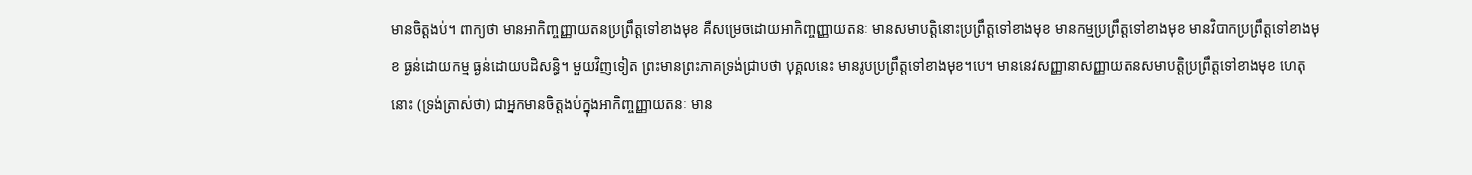មានចិត្តងប់។ ពាក្យថា មានអាកិញ្ចញ្ញាយតនប្រព្រឹត្តទៅខាងមុខ គឺសម្រេចដោយអាកិញ្ចញ្ញាយតនៈ មានសមាបត្តិនោះប្រព្រឹត្តទៅខាងមុខ មានកម្មប្រព្រឹត្តទៅខាងមុខ មានវិបាកប្រព្រឹត្តទៅខាងមុខ ធ្ងន់ដោយកម្ម ធ្ងន់ដោយបដិសន្ធិ។ មួយវិញទៀត ព្រះមានព្រះភាគទ្រង់ជ្រាបថា បុគ្គលនេះ មានរូបប្រព្រឹត្តទៅខាងមុខ។បេ។ មាននេវសញ្ញានាសញ្ញាយតនសមាបត្តិប្រព្រឹត្តទៅខាងមុខ ហេតុនោះ (ទ្រង់ត្រាស់ថា) ជាអ្នកមានចិត្តងប់ក្នុងអាកិញ្ចញ្ញាយតនៈ មាន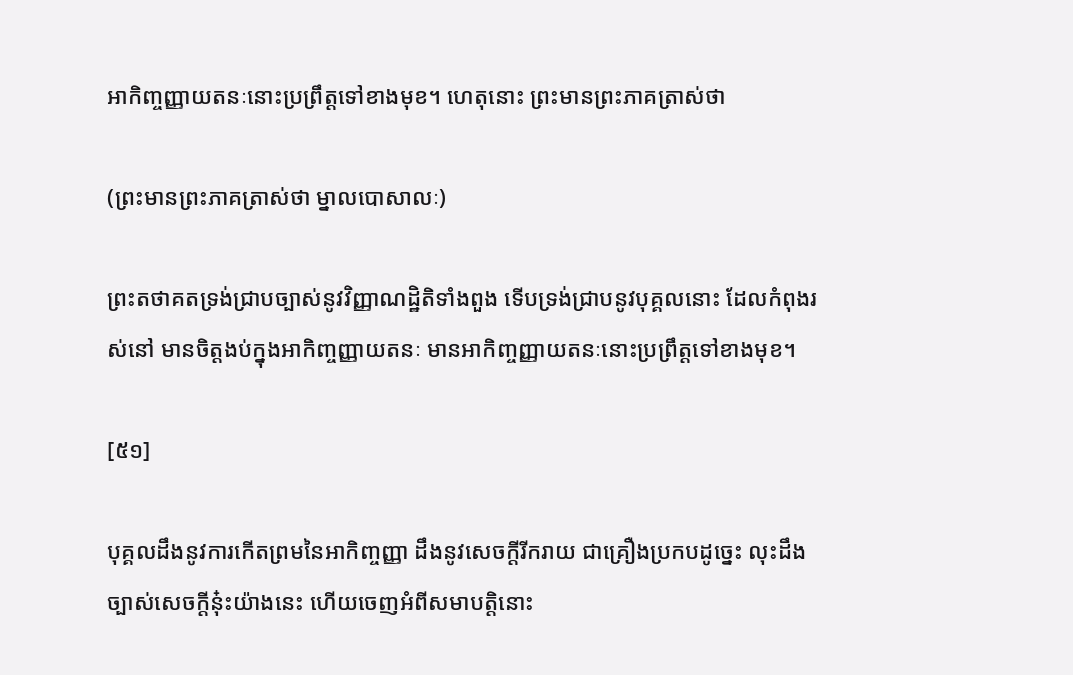អាកិញ្ចញ្ញាយតនៈនោះប្រព្រឹត្តទៅខាងមុខ។ ហេតុនោះ ព្រះមានព្រះភាគត្រាស់ថា

(ព្រះមានព្រះភាគត្រាស់ថា ម្នាលបោសាលៈ)

ព្រះតថាគតទ្រង់ជ្រាបច្បាស់នូវវិញ្ញាណដ្ឋិតិទាំងពួង ទើបទ្រង់ជ្រាបនូវបុគ្គលនោះ ដែលកំពុងរស់នៅ មានចិត្តងប់ក្នុងអាកិញ្ចញ្ញាយតនៈ មានអាកិញ្ចញ្ញាយតនៈនោះប្រព្រឹត្តទៅខាងមុខ។

[៥១]

បុគ្គលដឹងនូវការកើតព្រមនៃអាកិញ្ចញ្ញា ដឹងនូវសេចក្តីរីករាយ ជាគ្រឿងប្រកបដូច្នេះ លុះដឹងច្បាស់សេចក្តីនុ៎ះយ៉ាងនេះ ហើយចេញអំពីសមាបត្តិនោះ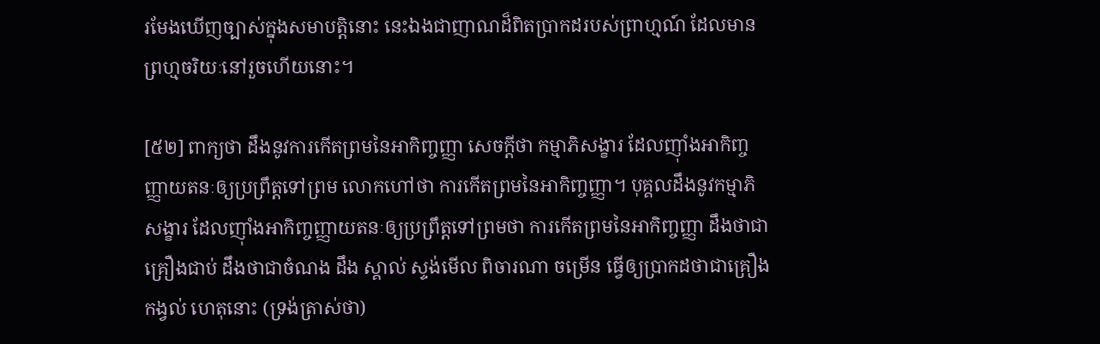រមែងឃើញច្បាស់ក្នុងសមាបត្តិនោះ នេះឯងជាញាណដ៏ពិតប្រាកដរបស់ព្រាហ្មណ៍ ដែលមានព្រហ្មចរិយៈនៅរួចហើយនោះ។

[៥២] ពាក្យថា ដឹងនូវការកើតព្រមនៃអាកិញ្ចញ្ញា សេចក្តីថា កម្មាភិសង្ខារ ដែលញ៉ាំងអាកិញ្ចញ្ញាយតនៈឲ្យប្រព្រឹត្តទៅព្រម លោកហៅថា ការកើតព្រមនៃអាកិញ្ចញ្ញា។ បុគ្គលដឹងនូវកម្មាភិសង្ខារ ដែលញ៉ាំងអាកិញ្ចញ្ញាយតនៈឲ្យប្រព្រឹត្តទៅព្រមថា ការកើតព្រមនៃអាកិញ្ចញ្ញា ដឹងថាជាគ្រឿងជាប់ ដឹងថាជាចំណង ដឹង ស្គាល់ ស្ទង់មើល ពិចារណា ចម្រើន ធ្វើឲ្យប្រាកដថាជាគ្រឿងកង្វល់ ហេតុនោះ (ទ្រង់ត្រាស់ថា)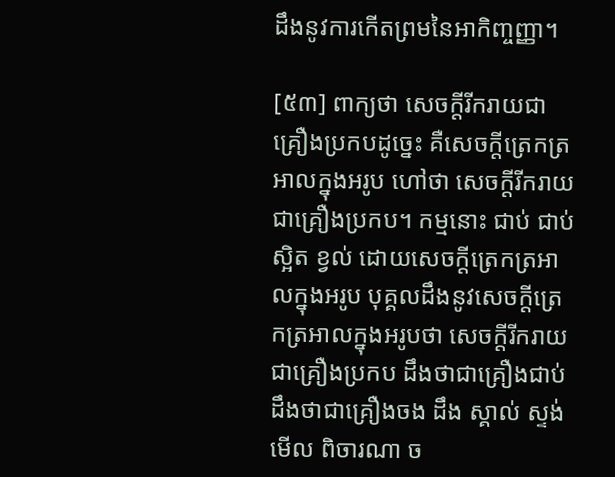ដឹងនូវការកើតព្រមនៃអាកិញ្ចញ្ញា។

[៥៣] ពាក្យថា សេចក្តីរីករាយជាគ្រឿងប្រកបដូច្នេះ គឺសេចក្តីត្រេកត្រអាលក្នុងអរូប ហៅថា សេចក្តីរីករាយជាគ្រឿងប្រកប។ កម្មនោះ ជាប់ ជាប់ស្អិត ខ្វល់ ដោយសេចក្តីត្រេកត្រអាលក្នុងអរូប បុគ្គលដឹងនូវសេចក្តីត្រេកត្រអាលក្នុងអរូបថា សេចក្តីរីករាយជាគ្រឿងប្រកប ដឹងថាជាគ្រឿងជាប់ ដឹងថាជាគ្រឿងចង ដឹង ស្គាល់ ស្ទង់មើល ពិចារណា ច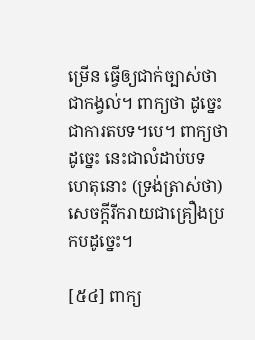ម្រើន ធ្វើឲ្យជាក់ច្បាស់ថាជាកង្វល់។ ពាក្យថា ដូច្នេះ ជាការតបទ។បេ។ ពាក្យថា ដូច្នេះ នេះជាលំដាប់បទ ហេតុនោះ (ទ្រង់ត្រាស់ថា) សេចក្តីរីករាយជាគ្រឿងប្រកបដូច្នេះ។

[៥៤] ពាក្យ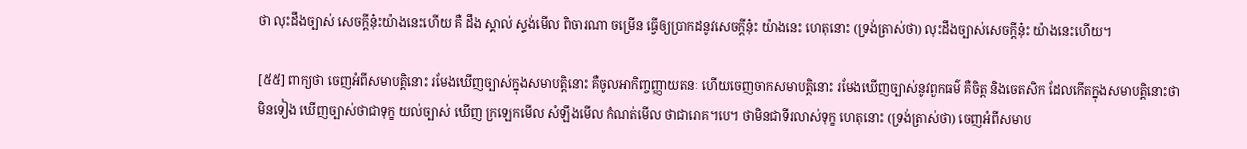ថា លុះដឹងច្បាស់ សេចក្តីនុ៎ះយ៉ាងនេះហើយ គឺ ដឹង ស្គាល់ ស្ទង់មើល ពិចារណា ចម្រើន ធ្វើឲ្យប្រាកដនូវសេចក្តីនុ៎ះ យ៉ាងនេះ ហេតុនោះ (ទ្រង់ត្រាស់ថា) លុះដឹងច្បាស់សេចក្តីនុ៎ះ យ៉ាងនេះហើយ។

[៥៥] ពាក្យថា ចេញអំពីសមាបត្តិនោះ រមែងឃើញច្បាស់ក្នុងសមាបត្តិនោះ គឺចូលអាកិញ្ចញ្ញាយតនៈ ហើយចេញចាកសមាបត្តិនោះ រមែងឃើញច្បាស់នូវពួកធម៌ គឺចិត្ត និងចេតសិក ដែលកើតក្នុងសមាបត្តិនោះថា មិនទៀង ឃើញច្បាស់ថាជាទុក្ខ យល់ច្បាស់ ឃើញ ក្រឡេកមើល សំឡឹងមើល កំណត់មើល ថាជារោគ។បេ។ ថាមិនជាទីរលាស់ទុក្ខ ហេតុនោះ (ទ្រង់ត្រាស់ថា) ចេញអំពីសមាប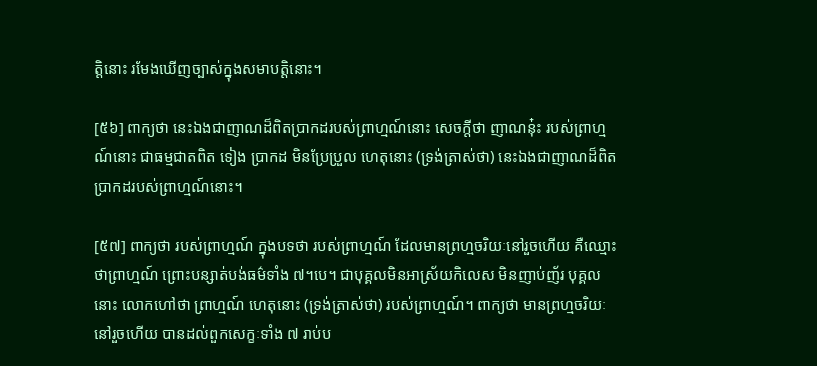ត្តិនោះ រមែងឃើញច្បាស់ក្នុងសមាបត្តិនោះ។

[៥៦] ពាក្យថា នេះឯងជាញាណដ៏ពិតប្រាកដរបស់ព្រាហ្មណ៍នោះ សេចក្តីថា ញាណនុ៎ះ របស់ព្រាហ្មណ៍នោះ ជាធម្មជាតពិត ទៀង ប្រាកដ មិនប្រែប្រួល ហេតុនោះ (ទ្រង់ត្រាស់ថា) នេះឯងជាញាណដ៏ពិតប្រាកដរបស់ព្រាហ្មណ៍នោះ។

[៥៧] ពាក្យថា របស់ព្រាហ្មណ៍ ក្នុងបទថា របស់ព្រាហ្មណ៍ ដែលមានព្រហ្មចរិយៈនៅរួចហើយ គឺឈ្មោះថាព្រាហ្មណ៍ ព្រោះបន្សាត់បង់ធម៌ទាំង ៧។បេ។ ជាបុគ្គលមិនអាស្រ័យកិលេស មិនញាប់ញ័រ បុគ្គលនោះ លោកហៅថា ព្រាហ្មណ៍ ហេតុនោះ (ទ្រង់ត្រាស់ថា) របស់ព្រាហ្មណ៍។ ពាក្យថា មានព្រហ្មចរិយៈនៅរួចហើយ បានដល់ពួកសេក្ខៈទាំង ៧ រាប់ប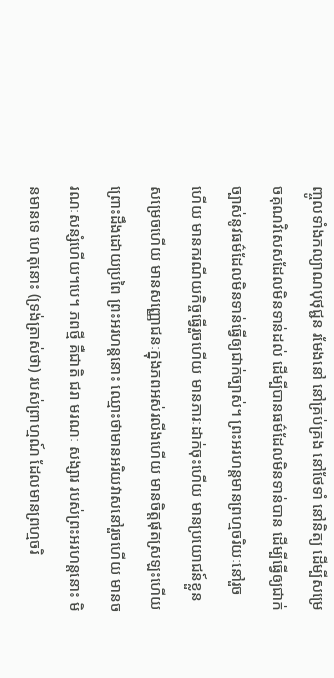ញ្ចូលទាំងកល្យាណបុថុជ្ជន រមែងនៅ នៅគ្រប់គ្រង នៅថែទាំ នៅនិត្យ ដើម្បីសម្រេចគុណវិសេសដែលមិនទាន់ដល់ ដើម្បីបានធម៌ដែលមិនទាន់បាន ដើម្បីធ្វើឲ្យជាក់ច្បាស់នូវធម៌ដែលមិនទាន់ធ្វើឲ្យជាក់ច្បាស់។ ព្រះអរហន្តមានព្រហ្មចរិយៈនៅរួចហើយ មានករណីយកិច្ចធ្វើរួចហើយ មានភារៈដាក់ចុះហើយ មានប្រយោជន៍ខ្លួនសម្រេចហើយ មានសញ្ញោជនៈក្នុងភពអស់រលីងហើយ មានចិត្តផុតស្រឡះហើយ ព្រោះដឹងដោយប្រពៃ ព្រះអរហន្តនោះ ឈ្មោះថាមានអរិយវាសនៅរួចហើយ មានចរណៈសន្សំហើយ។បេ។ ភពថ្មី គឺជាតិ ជរា មរណៈ សង្សារ របស់ព្រះអរហន្តនោះ មិនមានទេ ហេតុនោះ (ទ្រង់ត្រាស់ថា) របស់ព្រាហ្មណ៍ ដែលមានព្រហ្មចរិ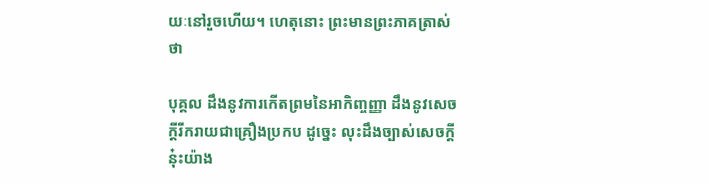យៈនៅរួចហើយ។ ហេតុនោះ ព្រះមានព្រះភាគត្រាស់ថា

បុគ្គល ដឹងនូវការកើតព្រមនៃអាកិញ្ចញ្ញា ដឹងនូវសេចក្តីរីករាយជាគ្រឿងប្រកប ដូច្នេះ លុះដឹងច្បាស់សេចក្តីនុ៎ះយ៉ាង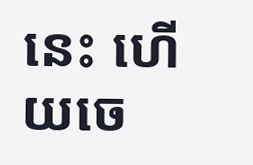នេះ ហើយចេ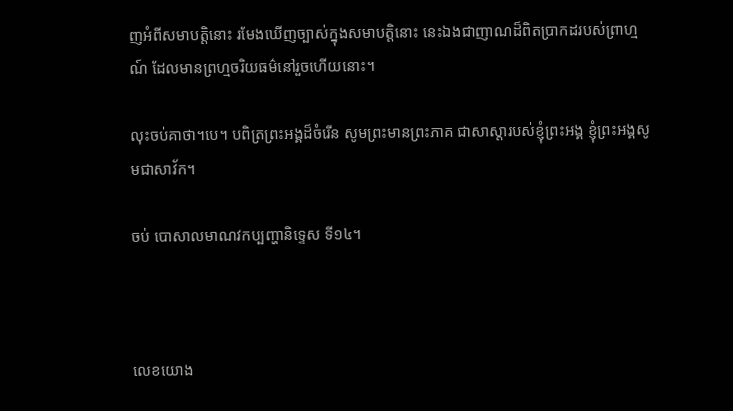ញអំពីសមាបត្តិនោះ រមែងឃើញច្បាស់ក្នុងសមាបត្តិនោះ នេះឯងជាញាណដ៏ពិតប្រាកដរបស់ព្រាហ្មណ៍ ដែលមានព្រហ្មចរិយធម៌នៅរួចហើយនោះ។

លុះចប់គាថា។បេ។ បពិត្រព្រះអង្គដ៏ចំរើន សូមព្រះមានព្រះភាគ ជាសាស្ដារបស់ខ្ញុំព្រះអង្គ ខ្ញុំព្រះអង្គសូមជាសាវ័ក។

ចប់ បោសាលមាណវកប្បញ្ហានិទ្ទេស ទី១៤។



លេខយោង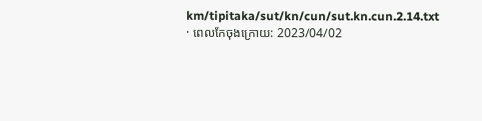km/tipitaka/sut/kn/cun/sut.kn.cun.2.14.txt · ពេលកែចុងក្រោយ: 2023/04/02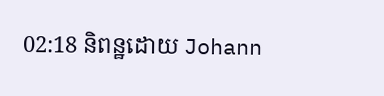02:18 និពន្ឋដោយ Johann